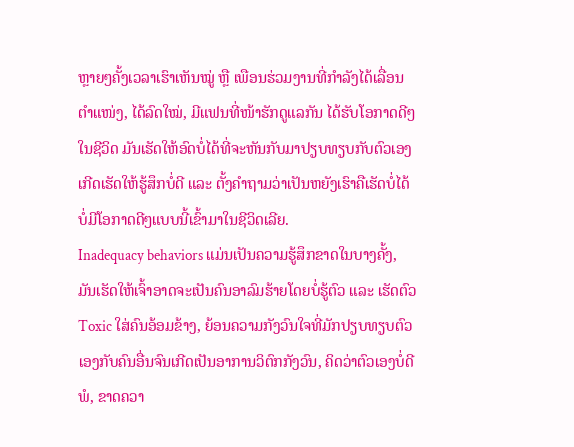ຫຼາຍໆຄັ້ງເວລາເຮົາເຫັນໝູ່ ຫຼື ເພືອນຮ່ວມງານທີ່ກຳລັງໄດ້ເລື່ອນຕຳແໜ່ງ, ໄດ້ລົດໃໝ່, ມີແຟນທີ່ໜ້າຮັກດູແລກັນ ໄດ້ຮັບໂອກາດດີໆໃນຊີວິດ ມັນເຮັດໃຫ້ອົດບໍ່ໄດ້ທີ່ຈະຫັນກັບມາປຽບທຽບກັບຕົວເອງເກີດເຮັດໃຫ້ຮູ້ສຶກບໍ່ດີ ແລະ ຕັ້ງຄຳຖາມວ່າເປັນຫຍັງເຮົາຄືເຮັດບໍ່ໄດ້ ບໍ່ມີໂອກາດດີໆແບບນີ້ເຂົ້າມາໃນຊີວິດເລີຍ.
Inadequacy behaviors ແມ່ນເປັນຄວາມຮູ້ສຶກຂາດໃນບາງຄັ້ງ, ມັນເຮັດໃຫ້ເຈົ້າອາດຈະເປັນຄົນອາລົມຮ້າຍໂດຍບໍ່ຮູ້ຕົວ ແລະ ເຮັດຕົວ Toxic ໃສ່ຄົນອ້ອມຂ້າງ, ຍ້ອນຄວາມກັງວົນໃຈທີ່ມັກປຽບທຽບຕົວເອງກັບຄົນອື່ນຈົນເກີດເປັນອາການວິຕົກກັງວົນ, ຄິດວ່າຕົວເອງບໍ່ດີພໍ, ຂາດຄວາ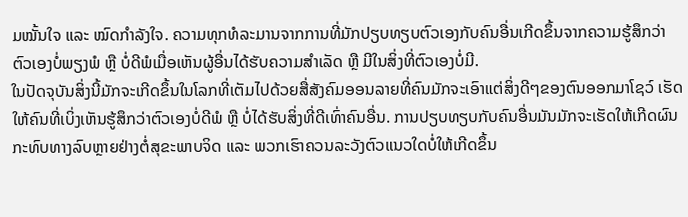ມໝັ້ນໃຈ ແລະ ໝົດກຳລັງໃຈ. ຄວາມທຸກທໍລະມານຈາກການທີ່ມັກປຽບທຽບຕົວເອງກັບຄົນອື່ນເກີດຂຶ້ນຈາກຄວາມຮູ້ສຶກວ່າຕົວເອງບໍ່ພຽງພໍ ຫຼື ບໍ່ດີພໍເມື່ອເຫັນຜູ້ອື່ນໄດ້ຮັບຄວາມສຳເລັດ ຫຼື ມີໃນສິ່ງທີ່ຕົວເອງບໍ່ມີ.
ໃນປັດຈຸບັນສິ່ງນີ້ມັກຈະເກີດຂຶ້ນໃນໂລກທີ່ເຕັມໄປດ້ວຍສື່ສັງຄົມອອນລາຍທີ່ຄົນມັກຈະເອົາແຕ່ສິ່ງດີໆຂອງຕົນອອກມາໂຊວ໌ ເຮັດໃຫ້ຄົນທີ່ເບິ່ງເຫັນຮູ້ສຶກວ່າຕົວເອງບໍ່ດີພໍ ຫຼື ບໍ່ໄດ້ຮັບສິ່ງທີ່ດີເທົ່າຄົນອື່ນ. ການປຽບທຽບກັບຄົນອື່ນມັນມັກຈະເຮັດໃຫ້ເກີດຜົນກະທົບທາງລົບຫຼາຍຢ່າງຕໍ່ສຸຂະພາບຈິດ ແລະ ພວກເຮົາຄວນລະວັງຕົວແນວໃດບໍ່ໃຫ້ເກີດຂຶ້ນ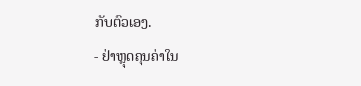ກັບຕົວເອງ.
- ຢ່າຫຼຸດຄຸນຄ່າໃນ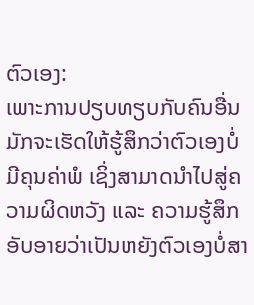ຕົວເອງ:
ເພາະການປຽບທຽບກັບຄົນອື່ນມັກຈະເຮັດໃຫ້ຮູ້ສຶກວ່າຕົວເອງບໍ່ມີຄຸນຄ່າພໍ ເຊິ່ງສາມາດນຳໄປສູ່ຄວາມຜິດຫວັງ ແລະ ຄວາມຮູ້ສຶກອັບອາຍວ່າເປັນຫຍັງຕົວເອງບໍ່ສາ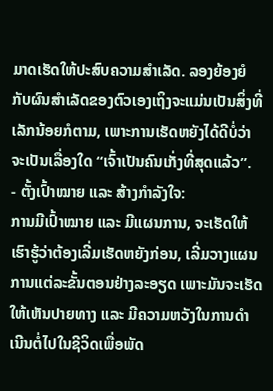ມາດເຮັດໃຫ້ປະສົບຄວາມສຳເລັດ. ລອງຍ້ອງຍໍກັບຜົນສຳເລັດຂອງຕົວເອງເຖິງຈະແມ່ນເປັນສິ່ງທີ່ເລັກນ້ອຍກໍຕາມ, ເພາະການເຮັດຫຍັງໄດ້ດີບໍ່ວ່າຈະເປັນເລື່ອງໃດ “ເຈົ້າເປັນຄົນເກັ່ງທີ່ສຸດແລ້ວ”.
- ຕັ້ງເປົ້າໝາຍ ແລະ ສ້າງກຳລັງໃຈ:
ການມີເປົ້າໝາຍ ແລະ ມີແຜນການ, ຈະເຮັດໃຫ້ເຮົາຮູ້ວ່າຕ້ອງເລີ່ມເຮັດຫຍັງກ່ອນ, ເລີ່ມວາງແຜນການແຕ່ລະຂັ້ນຕອນຢ່າງລະອຽດ ເພາະມັນຈະເຮັດໃຫ້ເຫັນປາຍທາງ ແລະ ມີຄວາມຫວັງໃນການດຳເນີນຕໍ່ໄປໃນຊີວິດເພື່ອພັດ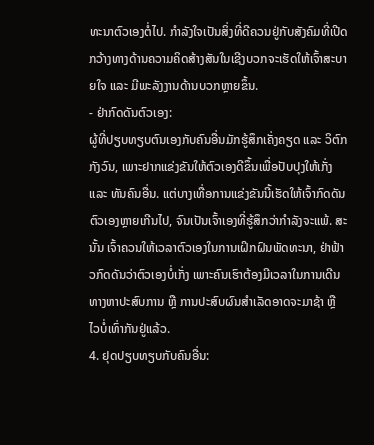ທະນາຕົວເອງຕໍ່ໄປ. ກຳລັງໃຈເປັນສິ່ງທີ່ດີຄວນຢູ່ກັບສັງຄົມທີ່ເປີດກວ້າງທາງດ້ານຄວາມຄິດສ້າງສັນໃນເຊີງບວກຈະເຮັດໃຫ້ເຈົ້າສະບາຍໃຈ ແລະ ມີພະລັງງານດ້ານບວກຫຼາຍຂຶ້ນ.
- ຢ່າກົດດັນຕົວເອງ:
ຜູ້ທີ່ປຽບທຽບຕົນເອງກັບຄົນອື່ນມັກຮູ້ສຶກເຄັ່ງຄຽດ ແລະ ວິຕົກກັງວົນ, ເພາະຢາກແຂ່ງຂັນໃຫ້ຕົວເອງດີຂຶ້ນເພື່ອປັບປຸງໃຫ້ເກັ່ງ ແລະ ທັນຄົນອື່ນ. ແຕ່ບາງເທື່ອການແຂ່ງຂັນນີ້ເຮັດໃຫ້ເຈົ້າກົດດັນຕົວເອງຫຼາຍເກີນໄປ, ຈົນເປັນເຈົ້າເອງທີ່ຮູ້ສຶກວ່າກຳລັງຈະແພ້. ສະນັ້ນ ເຈົ້າຄວນໃຫ້ເວລາຕົວເອງໃນການເຝິກຝົນພັດທະນາ, ຢ່າຟ້າວກົດດັນວ່າຕົວເອງບໍ່ເກັ່ງ ເພາະຄົນເຮົາຕ້ອງມີເວລາໃນການເດີນທາງຫາປະສົບການ ຫຼື ການປະສົບຜົນສຳເລັດອາດຈະມາຊ້າ ຫຼື ໄວບໍ່ເທົ່າກັນຢູ່ແລ້ວ.
4. ຢຸດປຽບທຽບກັບຄົນອື່ນ: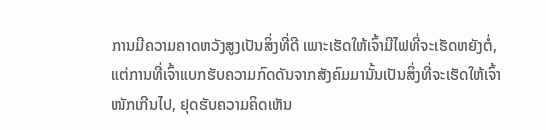ການມີຄວາມຄາດຫວັງສູງເປັນສິ່ງທີ່ດີ ເພາະເຮັດໃຫ້ເຈົ້າມີໄຟທີ່ຈະເຮັດຫຍັງຕໍ່, ແຕ່ການທີ່ເຈົ້າແບກຮັບຄວາມກົດດັນຈາກສັງຄົມມານັ້ນເປັນສິ່ງທີ່ຈະເຮັດໃຫ້ເຈົ້າໜັກເກີນໄປ, ຢຸດຮັບຄວາມຄິດເຫັນ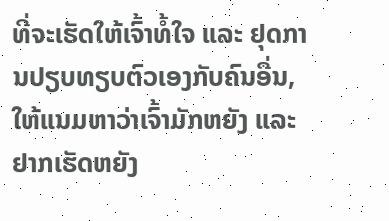ທີ່ຈະເຮັດໃຫ້ເຈົ້າທ້ໍໃຈ ແລະ ຢຸດການປຽບທຽບຕົວເອງກັບຄົນອື່ນ, ໃຫ້ແນມຫາວ່າເຈົ້າມັກຫຍັງ ແລະ ຢາກເຮັດຫຍັງ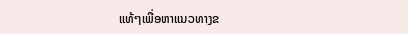ແທ້ໆເພື່ອຫາແນວທາງຂ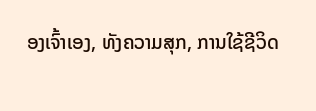ອງເຈົ້າເອງ, ທັງຄວາມສຸກ, ການໃຊ້ຊີວິດ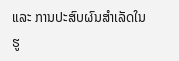ແລະ ການປະສົບຜົນສຳເລັດໃນຮູ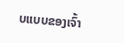ບແບບຂອງເຈົ້າ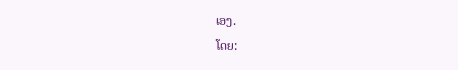ເອງ.
ໂດຍ: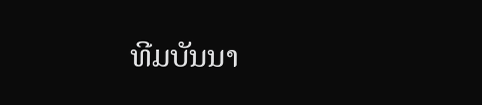ທີມບັນນາ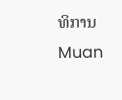ທິການ Muan